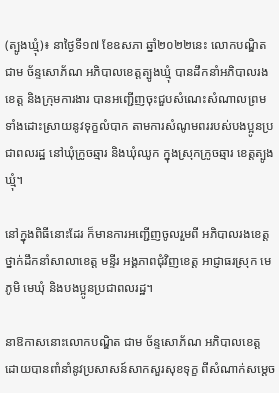(ត្បូងឃ្មុំ)៖ នាថ្ងៃទី១៧ ខែឧសភា ឆ្នាំ២០២២នេះ លោកបណ្ឌិត ជាម ច័ន្ទសោភ័ណ អភិបាលខេត្តត្បូងឃ្មុំ បានដឹកនាំអភិបាលរងខេត្ត និងក្រុមការងារ បានអញ្ជើញចុះជួបសំណេះសំណាលព្រមទាំងដោះស្រាយនូវទុក្ខលំបាក តាមការសំណូមពររបស់បងប្អូនប្រជាពលរដ្ឋ នៅឃុំក្រូចឆ្មារ និងឃុំឈូក ក្នុងស្រុកក្រូចឆ្មារ ខេត្តត្បូងឃ្មុំ។

នៅក្នុងពិធីនោះដែរ ក៏មានការអញ្ជើញចូលរួមពី អភិបាលរងខេត្ត ថ្នាក់ដឹកនាំសាលាខេត្ត មន្ទីរ អង្គភាពជុំវិញខេត្ត អាជ្ញាធរស្រុក មេភូមិ មេឃុំ និងបងប្អូនប្រជាពលរដ្ឋ។

នាឱកាសនោះលោកបណ្ឌិត ជាម ច័ន្ទសោភ័ណ អភិបាលខេត្ត ដោយបានពាំនាំនូវប្រសាសន៍សាកសួរសុខទុក្ខ ពីសំណាក់សម្តេច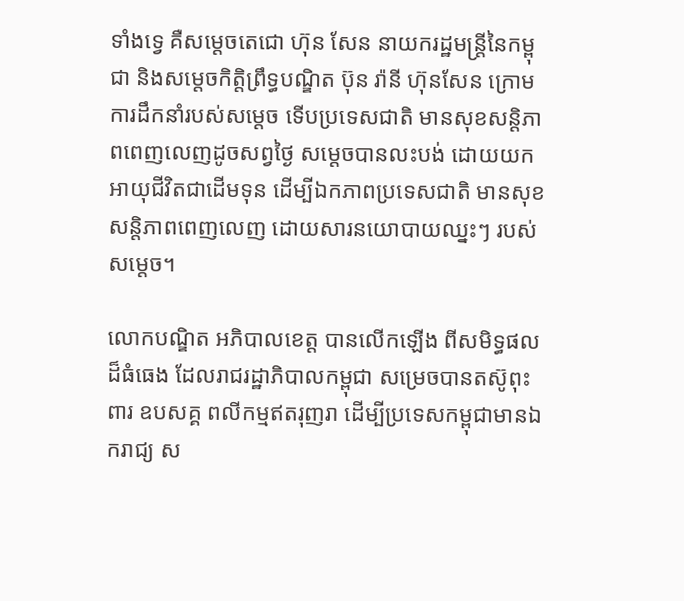ទាំងទ្វេ គឺសម្តេចតេជោ ហ៊ុន សែន នាយករដ្ឋមន្ត្រីនៃកម្ពុជា និងសម្តេចកិត្តិព្រឹទ្ធបណ្ឌិត ប៊ុន រ៉ានី ហ៊ុនសែន ក្រោមការដឹកនាំរបស់សម្តេច ទើបប្រទេសជាតិ មានសុខសន្តិភាពពេញលេញដូចសព្វថ្ងៃ សម្តេចបានលះបង់ ដោយយកអាយុជីវិតជាដើមទុន ដើម្បីឯកភាពប្រទេសជាតិ មានសុខសន្តិភាពពេញលេញ ដោយសារនយោបាយឈ្នះៗ របស់សម្តេច។

លោកបណ្ឌិត អភិបាលខេត្ត បានលើកឡើង ពីសមិទ្ធផលដ៏ធំធេង ដែលរាជរដ្ឋាភិបាលកម្ពុជា សម្រេចបានតស៊ូពុះពារ ឧបសគ្គ ពលីកម្មឥតរុញរា ដើម្បីប្រទេសកម្ពុជាមានឯករាជ្យ ស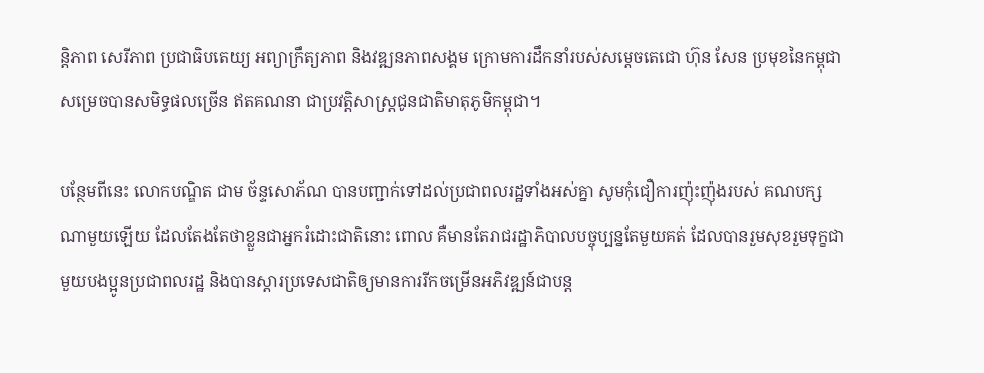ន្តិភាព សេរីភាព ប្រជាធិបតេយ្យ អព្យាក្រឹត្យភាព និងវឌ្ឍនភាពសង្គម ក្រោមការដឹកនាំរបស់សម្តេចតេជោ ហ៊ុន សែន ប្រមុខនៃកម្ពុជាសម្រេចបានសមិទ្ធផលច្រើន ឥតគណនា ជាប្រវត្តិសាស្ត្រជូនជាតិមាតុភូមិកម្ពុជា។

បន្ថែមពីនេះ លោកបណ្ឌិត ជាម ច័ន្ទសោភ័ណ បានបញ្ជាក់ទៅដល់ប្រជាពលរដ្ឋទាំងអស់គ្នា សូមកុំជឿការញ៉ុះញ៉ុងរបស់ គណបក្សណាមួយឡើយ ដែលតែងតែថាខ្លួនជាអ្នករំដោះជាតិនោះ ពោល គឺមានតែរាជរដ្ឋាភិបាលបច្ចុប្បន្នតែមួយគត់ ដែលបានរួមសុខរួមទុក្ខជាមួយបងប្អូនប្រជាពលរដ្ឋ និងបានស្តារប្រទេសជាតិឲ្យមានការរីកចម្រើនអភិវឌ្ឍន៍ជាបន្ត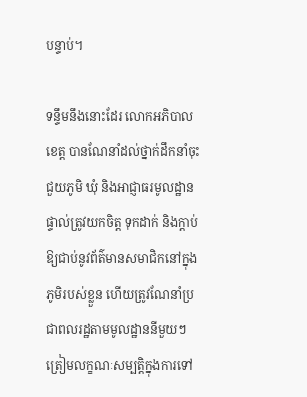បន្ទាប់។

ទន្ទឹមនឹងនោះដែរ លោកអភិបាលខេត្ត បានណែនាំដល់ថ្នាក់ដឹកនាំចុះជួយភូមិ ឃុំ និងអាជ្ញាធរមូលដ្ឋានផ្ទាល់ត្រូវយកចិត្ត ទុកដាក់ និងក្តាប់ឱ្យជាប់នូវព័ត៌មានសមាជិកនៅក្នុងភូមិរបស់ខ្លួន ហើយត្រូវណែនាំប្រជាពលរដ្ឋតាមមូលដ្ឋាននីមួយៗ ត្រៀមលក្ខណៈសម្បត្តិក្នុងការទៅ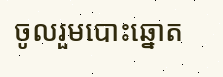ចូលរួមបោះឆ្នោត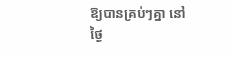ឱ្យបានគ្រប់ៗគ្នា នៅថ្ងៃ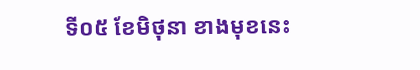ទី០៥ ខែមិថុនា ខាងមុខនេះ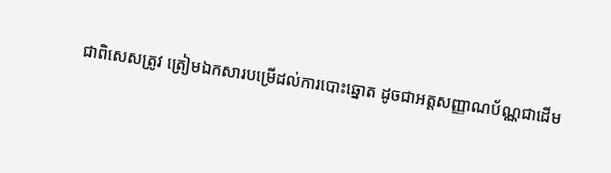ជាពិសេសត្រូវ ត្រៀមឯកសារបម្រើដល់ការបោះឆ្នោត ដូចជាអត្តសញ្ញាណប័ណ្ណជាដើម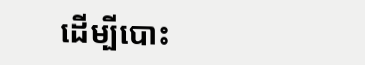ដើម្បីបោះ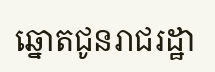ឆ្នោតជូនរាជរដ្ឋា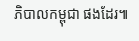ភិបាលកម្ពុជា ផងដែរ៕